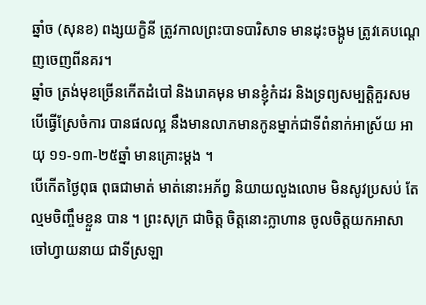ឆ្នាំច (សុនខ) ពង្សយក្ខិនី ត្រូវកាលព្រះបាទបារិសាទ មានដុះចង្កូម ត្រូវគេបណ្ដេញចេញពីនគរ។
ឆ្នាំច ត្រង់មុខច្រើនកើតដំបៅ និងរោគមុន មានខ្ញុំកំដរ និងទ្រព្យសម្បត្តិគួរសម បើធ្វើស្រែចំការ បានផលល្អ នឹងមានលាភមានកូនម្នាក់ជាទីពំនាក់អាស្រ័យ អាយុ ១១-១៣-២៥ឆ្នាំ មានគ្រោះម្ដង ។
បើកើតថ្ងៃពុធ ពុធជាមាត់ មាត់នោះអភ័ព្វ និយាយលួងលោម មិនសូវប្រសប់ តែល្មមចិញ្ចឹមខ្លួន បាន ។ ព្រះសុក្រ ជាចិត្ត ចិត្តនោះក្លាហាន ចូលចិត្តយកអាសាចៅហ្វាយនាយ ជាទីស្រឡា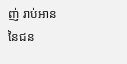ញ់ រាប់អាននៃជន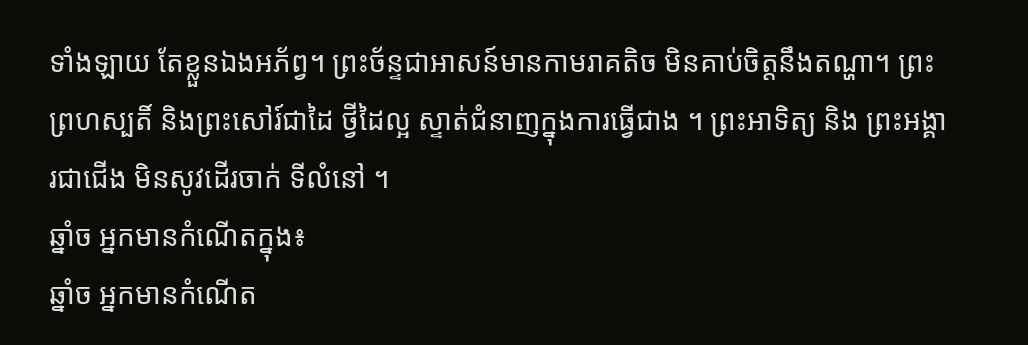ទាំងឡាយ តែខ្លួនឯងអភ័ព្វ។ ព្រះច័ន្ទជាអាសន៍មានកាមរាគតិច មិនគាប់ចិត្តនឹងតណ្ហា។ ព្រះព្រហស្បតិ៍ និងព្រះសៅរ៍ជាដៃ ថ្វីដៃល្អ ស្ទាត់ជំនាញក្នុងការធ្វើជាង ។ ព្រះអាទិត្យ និង ព្រះអង្គារជាជើង មិនសូវដើរចាក់ ទីលំនៅ ។
ឆ្នាំច អ្នកមានកំណើតក្នុង៖
ឆ្នាំច អ្នកមានកំណើត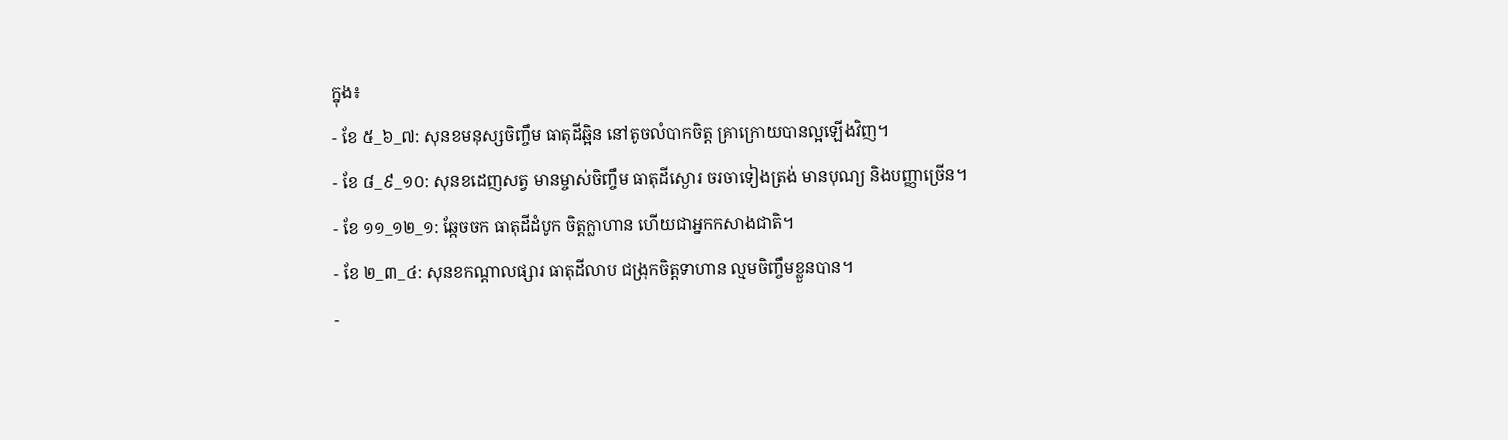ក្នុង៖
- ខែ ៥_៦_៧: សុនខមនុស្សចិញ្ចឹម ធាតុដីឆ្អិន នៅតូចលំបាកចិត្ត គ្រាក្រោយបានល្អឡើងវិញ។
- ខែ ៨_៩_១០: សុនខដេញសត្វ មានម្ចាស់ចិញ្ចឹម ធាតុដីស្ងោរ ចរចាទៀងត្រង់ មានបុណ្យ និងបញ្ញាច្រើន។
- ខែ ១១_១២_១: ឆ្កែចចក ធាតុដីដំបូក ចិត្តក្លាហាន ហើយជាអ្នកកសាងជាតិ។
- ខែ ២_៣_៤: សុនខកណ្ដាលផ្សារ ធាតុដីលាប ជង្រុកចិត្តទាហាន ល្មមចិញ្ចឹមខ្លួនបាន។
-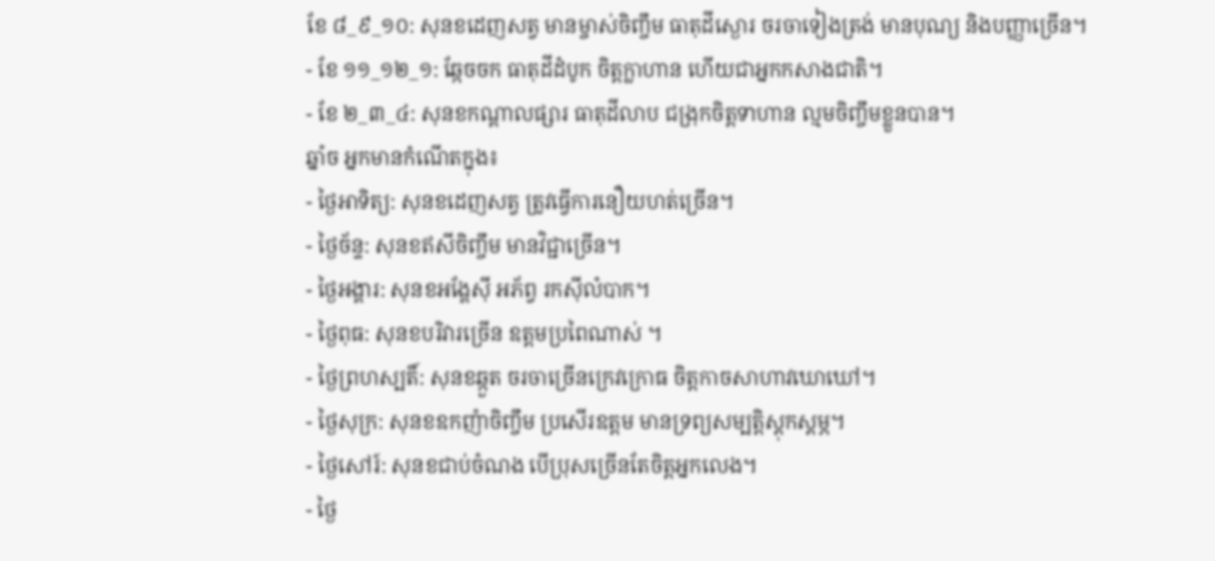ខែ ៨_៩_១០: សុនខដេញសត្វ មានម្ចាស់ចិញ្ចឹម ធាតុដីស្ងោរ ចរចាទៀងត្រង់ មានបុណ្យ និងបញ្ញាច្រើន។
- ខែ ១១_១២_១: ឆ្កែចចក ធាតុដីដំបូក ចិត្តក្លាហាន ហើយជាអ្នកកសាងជាតិ។
- ខែ ២_៣_៤: សុនខកណ្ដាលផ្សារ ធាតុដីលាប ជង្រុកចិត្តទាហាន ល្មមចិញ្ចឹមខ្លួនបាន។
ឆ្នាំច អ្នកមានកំណើតក្នុង៖
- ថ្ងៃអាទិត្យ: សុនខដេញសត្វ ត្រូវធ្វើការនឿយហត់ច្រើន។
- ថ្ងៃច័ន្ទ: សុនខឥសីចិញ្ចឹម មានវិជ្ជាច្រើន។
- ថ្ងៃអង្គារ: សុនខអង្គែស៊ី អភ័ព្វ រកស៊ីលំបាក។
- ថ្ងៃពុធ: សុនខបរិវារច្រើន ឧត្តមប្រពៃណាស់ ។
- ថ្ងៃព្រហស្បតិ៍: សុនខឆ្កួត ចរចាច្រើនក្រេវក្រោធ ចិត្តកាចសាហាវឃោឃៅ។
- ថ្ងៃសុក្រ: សុនខឧកញ៉ាចិញ្ចឹម ប្រសើរឧត្តម មានទ្រព្យសម្បត្តិស្ដុកស្ដម្ភ។
- ថ្ងៃសៅរ៍: សុនខជាប់ចំណង បើប្រុសច្រើនតែចិត្តអ្នកលេង។
- ថ្ងៃ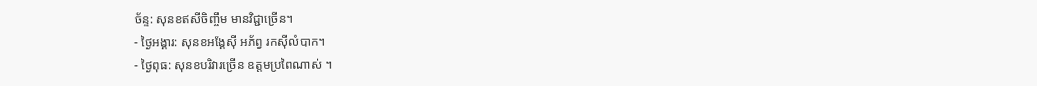ច័ន្ទ: សុនខឥសីចិញ្ចឹម មានវិជ្ជាច្រើន។
- ថ្ងៃអង្គារ: សុនខអង្គែស៊ី អភ័ព្វ រកស៊ីលំបាក។
- ថ្ងៃពុធ: សុនខបរិវារច្រើន ឧត្តមប្រពៃណាស់ ។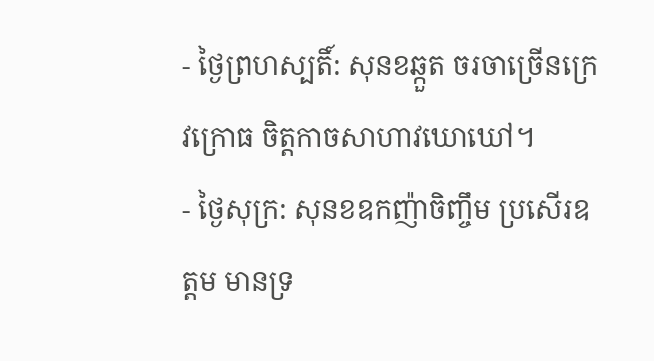- ថ្ងៃព្រហស្បតិ៍: សុនខឆ្កួត ចរចាច្រើនក្រេវក្រោធ ចិត្តកាចសាហាវឃោឃៅ។
- ថ្ងៃសុក្រ: សុនខឧកញ៉ាចិញ្ចឹម ប្រសើរឧត្តម មានទ្រ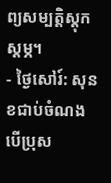ព្យសម្បត្តិស្ដុកស្ដម្ភ។
- ថ្ងៃសៅរ៍: សុនខជាប់ចំណង បើប្រុស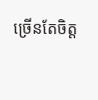ច្រើនតែចិត្ត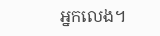អ្នកលេង។